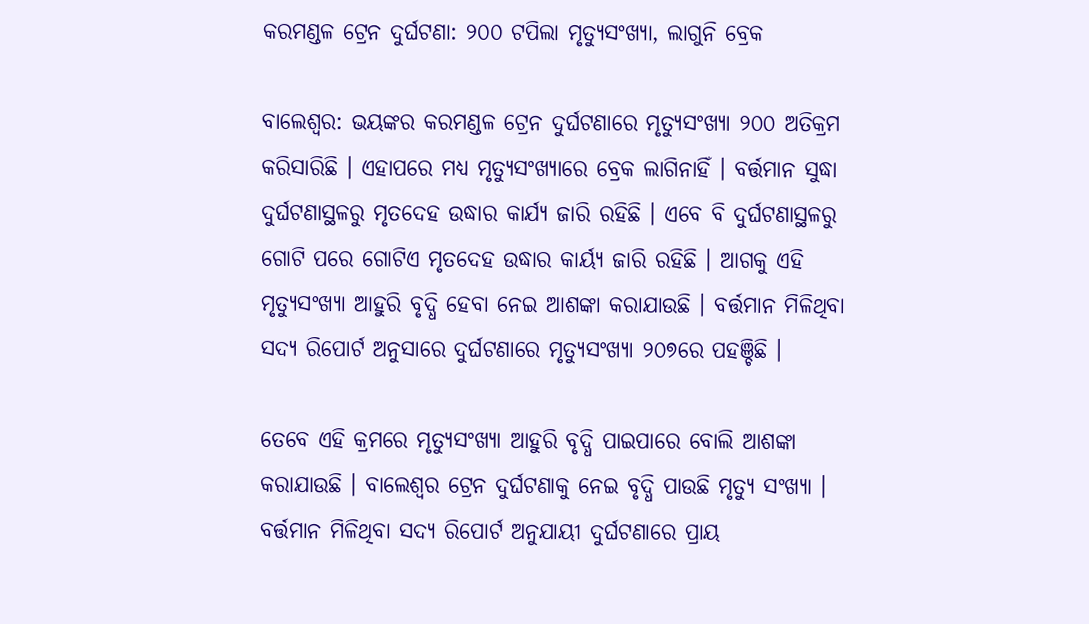କରମଣ୍ଡଳ ଟ୍ରେନ ଦୁର୍ଘଟଣା: ୨୦୦ ଟପିଲା ମୃତ୍ୟୁସଂଖ୍ୟା, ଲାଗୁନି ବ୍ରେକ

ବାଲେଶ୍ୱର: ଭୟଙ୍କର କରମଣ୍ଡଳ ଟ୍ରେନ ଦୁର୍ଘଟଣାରେ ମୃତ୍ୟୁସଂଖ୍ୟା ୨୦୦ ଅତିକ୍ରମ କରିସାରିଛି । ଏହାପରେ ମଧ୍ୟ ମୃତ୍ୟୁସଂଖ୍ୟାରେ ବ୍ରେକ ଲାଗିନାହିଁ । ବର୍ତ୍ତମାନ ସୁଦ୍ଧା ଦୁର୍ଘଟଣାସ୍ଥଳରୁ ମୃତଦେହ ଉଦ୍ଧାର କାର୍ଯ୍ୟ ଜାରି ରହିଛି । ଏବେ ବି ଦୁର୍ଘଟଣାସ୍ଥଳରୁ ଗୋଟି ପରେ ଗୋଟିଏ ମୃତଦେହ ଉଦ୍ଧାର କାର୍ୟ୍ୟ ଜାରି ରହିଛି । ଆଗକୁ ଏହି ମୃତ୍ୟୁସଂଖ୍ୟା ଆହୁରି ବୃଦ୍ଧି ହେବା ନେଇ ଆଶଙ୍କା କରାଯାଉଛି । ବର୍ତ୍ତମାନ ମିଳିଥିବା ସଦ୍ୟ ରିପୋର୍ଟ ଅନୁସାରେ ଦୁର୍ଘଟଣାରେ ମୃତ୍ୟୁସଂଖ୍ୟା ୨୦୭ରେ ପହଞ୍ଚିଛି ।

ତେବେ ଏହି କ୍ରମରେ ମୃତ୍ୟୁସଂଖ୍ୟା ଆହୁରି ବୃଦ୍ଧି ପାଇପାରେ ବୋଲି ଆଶଙ୍କା କରାଯାଉଛି । ବାଲେଶ୍ୱର ଟ୍ରେନ ଦୁର୍ଘଟଣାକୁ ନେଇ ବୃଦ୍ଧି ପାଉଛି ମୃତ୍ୟୁ ସଂଖ୍ୟା । ବର୍ତ୍ତମାନ ମିଳିଥିବା ସଦ୍ୟ ରିପୋର୍ଟ ଅନୁଯାୟୀ ଦୁର୍ଘଟଣାରେ ପ୍ରାୟ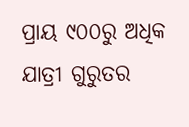ପ୍ରାୟ ୯୦୦ରୁ ଅଧିକ ଯାତ୍ରୀ ଗୁରୁତର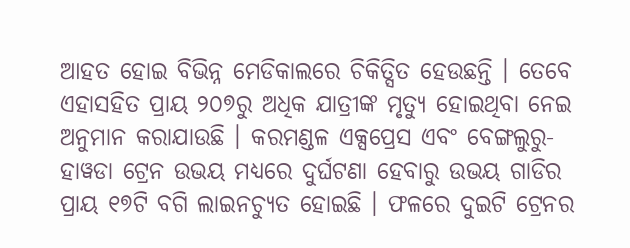ଆହତ ହୋଇ ବିଭିନ୍ନ ମେଡିକାଲରେ ଚିକିତ୍ସିତ ହେଉଛନ୍ତି । ତେବେ ଏହାସହିତ ପ୍ରାୟ ୨୦୭ରୁ ଅଧିକ ଯାତ୍ରୀଙ୍କ ମୃତ୍ୟୁ ହୋଇଥିବା ନେଇ ଅନୁମାନ କରାଯାଉଛି । କରମଣ୍ଡଳ ଏକ୍ସପ୍ରେସ ଏବଂ ବେଙ୍ଗଲୁରୁ-ହାୱଡା ଟ୍ରେନ ଉଭୟ ମଧ୍ୟରେ ଦୁର୍ଘଟଣା ହେବାରୁ ଉଭୟ ଗାଡିର ପ୍ରାୟ ୧୭ଟି ବଗି ଲାଇନଚ୍ୟୁତ ହୋଇଛି । ଫଳରେ ଦୁଇଟି ଟ୍ରେନର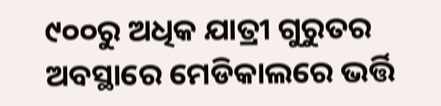୯୦୦ରୁ ଅଧିକ ଯାତ୍ରୀ ଗୁରୁତର ଅବସ୍ଥାରେ ମେଡିକାଲରେ ଭର୍ତ୍ତି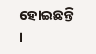ହୋଇଛନ୍ତି ।